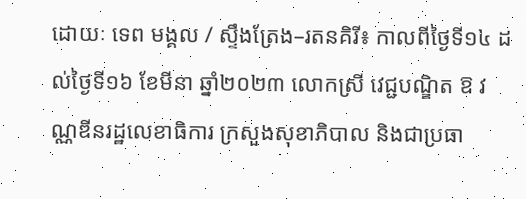ដោយៈ ទេព មង្គល / ស្ទឹងត្រែង–រតនគិរី៖ កាលពីថ្ងៃទី១៤ ដល់ថ្ងៃទី១៦ ខែមីនា ឆ្នាំ២០២៣ លោកស្រី វេជ្ជបណ្ឌិត ឱ វណ្ណឌីនរដ្ឋលេខាធិការ ក្រសួងសុខាភិបាល និងជាប្រធា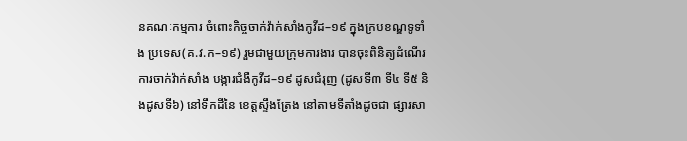នគណៈកម្មការ ចំពោះកិច្ចចាក់វ៉ាក់សាំងកូវីដ–១៩ ក្នុងក្របខណ្ឌទូទាំង ប្រទេស(គ.វ.ក–១៩) រួមជាមួយក្រុមការងារ បានចុះពិនិត្យដំណើរការចាក់វ៉ាក់សាំង បង្ការជំងឺកូវីដ–១៩ ដូសជំរុញ (ដូសទី៣ ទី៤ ទី៥ និងដូសទី៦) នៅទឹកដីនៃ ខេត្តស្ទឹងត្រែង នៅតាមទីតាំងដូចជា ផ្សារសា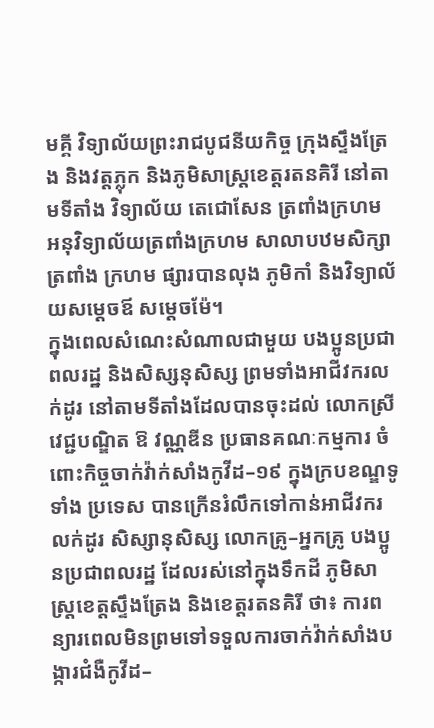មគ្គី វិទ្យាល័យព្រះរាជបូជនីយកិច្ច ក្រុងស្ទឹងត្រែង និងវត្តភ្លុក និងភូមិសាស្ត្រខេត្តរតនគិរី នៅតាមទីតាំង វិទ្យាល័យ តេជោសែន ត្រពាំងក្រហម អនុវិទ្យាល័យត្រពាំងក្រហម សាលាបឋមសិក្សាត្រពាំង ក្រហម ផ្សារបានលុង ភូមិកាំ និងវិទ្យាល័យសម្ដេចឪ សម្ដេចម៉ែ។
ក្នុងពេលសំណេះសំណាលជាមួយ បងប្អូនប្រជាពលរដ្ឋ និងសិស្សនុសិស្ស ព្រមទាំងអាជីវករលក់ដូរ នៅតាមទីតាំងដែលបានចុះដល់ លោកស្រី វេជ្ជបណ្ឌិត ឱ វណ្ណឌីន ប្រធានគណៈកម្មការ ចំពោះកិច្ចចាក់វ៉ាក់សាំងកូវីដ–១៩ ក្នុងក្របខណ្ឌទូទាំង ប្រទេស បានក្រើនរំលឹកទៅកាន់អាជីវករលក់ដូរ សិស្សានុសិស្ស លោកគ្រូ–អ្នកគ្រូ បងប្អូនប្រជាពលរដ្ឋ ដែលរស់នៅក្នុងទឹកដី ភូមិសាស្ត្រខេត្តស្ទឹងត្រែង និងខេត្តរតនគិរី ថា៖ ការពន្យារពេលមិនព្រមទៅទទួលការចាក់វ៉ាក់សាំងបង្ការជំងឺកូវីដ–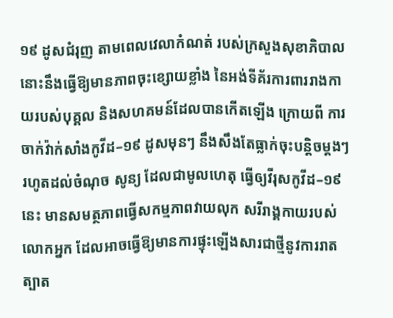១៩ ដូសជំរុញ តាមពេលវេលាកំណត់ របស់ក្រសួងសុខាភិបាល នោះនឹងធ្វេីឱ្យមានភាពចុះខ្សោយខ្លាំង នៃអង់ទីគ័រការពាររាងកាយរបស់បុគ្គល និងសហគមន៍ដែលបានកើតឡើង ក្រោយពី ការចាក់វ៉ាក់សាំងកូវីដ–១៩ ដូសមុនៗ នឹងសឹងតែធ្លាក់ចុះបន្តិចម្ដងៗ រហូតដល់ចំណុច សូន្យ ដែលជាមូលហេតុ ធ្វើឲ្យវីរុសកូវីដ–១៩ នេះ មានសមត្ថភាពធ្វើសកម្មភាពវាយលុក សរីរាង្គកាយរបស់លោកអ្នក ដែលអាចធ្វេីឱ្យមានការផ្ទុះឡេីងសារជាថ្មីនូវការរាតត្បាត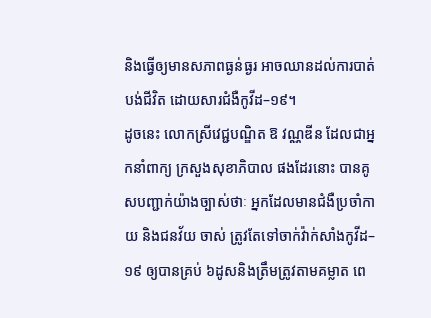និងធ្វើឲ្យមានសភាពធ្ងន់ធ្ងរ អាចឈានដល់ការបាត់បង់ជីវិត ដោយសារជំងឺកូវីដ–១៩។
ដូចនេះ លោកស្រីវេជ្ជបណ្ឌិត ឱ វណ្ណឌីន ដែលជាអ្នកនាំពាក្យ ក្រសួងសុខាភិបាល ផងដែរនោះ បានគូសបញ្ជាក់យ៉ាងច្បាស់ថាៈ អ្នកដែលមានជំងឺប្រចាំកាយ និងជនវ័យ ចាស់ ត្រូវតែទៅចាក់វ៉ាក់សាំងកូវីដ–១៩ ឲ្យបានគ្រប់ ៦ដូសនិងត្រឹមត្រូវតាមគម្លាត ពេ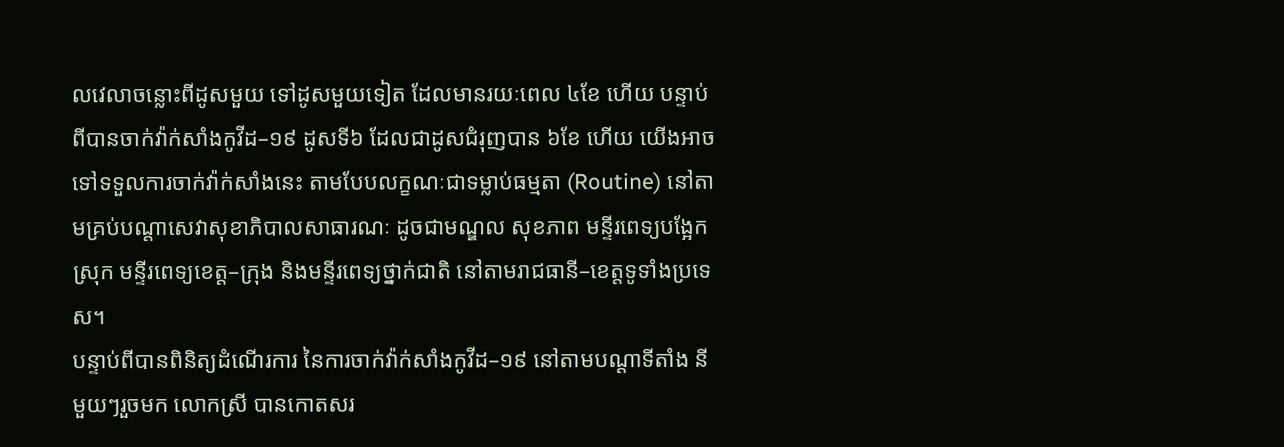លវេលាចន្លោះពីដូសមួយ ទៅដូសមួយទៀត ដែលមានរយៈពេល ៤ខែ ហើយ បន្ទាប់ពីបានចាក់វ៉ាក់សាំងកូវីដ–១៩ ដូសទី៦ ដែលជាដូសជំរុញបាន ៦ខែ ហើយ យើងអាចទៅទទួលការចាក់វ៉ាក់សាំងនេះ តាមបែបលក្ខណៈជាទម្លាប់ធម្មតា (Routine) នៅតាមគ្រប់បណ្តាសេវាសុខាភិបាលសាធារណៈ ដូចជាមណ្ឌល សុខភាព មន្ទីរពេទ្យបង្អែកស្រុក មន្ទីរពេទ្យខេត្ត–ក្រុង និងមន្ទីរពេទ្យថ្នាក់ជាតិ នៅតាមរាជធានី–ខេត្តទូទាំងប្រទេស។
បន្ទាប់ពីបានពិនិត្យដំណើរការ នៃការចាក់វ៉ាក់សាំងកូវីដ–១៩ នៅតាមបណ្ដាទីតាំង នីមួយៗរួចមក លោកស្រី បានកោតសរ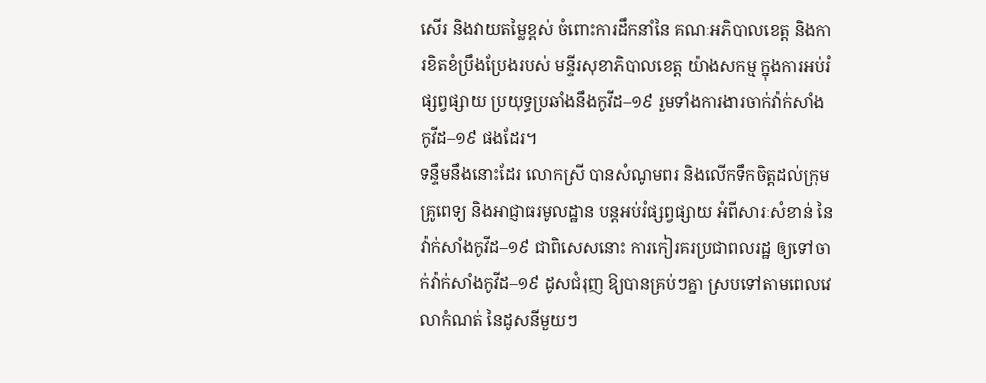សើរ និងវាយតម្លៃខ្ពស់ ចំពោះការដឹកនាំនៃ គណៈអភិបាលខេត្ត និងការខិតខំប្រឹងប្រែងរបស់ មន្ទីរសុខាភិបាលខេត្ត យ៉ាងសកម្ម ក្នុងការអប់រំផ្សព្វផ្សាយ ប្រយុទ្ធប្រឆាំងនឹងកូវីដ–១៩ រួមទាំងការងារចាក់វ៉ាក់សាំង កូវីដ–១៩ ផងដែរ។
ទន្ទឹមនឹងនោះដែរ លោកស្រី បានសំណូមពរ និងលើកទឹកចិត្តដល់ក្រុមគ្រូពេទ្យ និងអាជ្ញាធរមូលដ្ឋាន បន្តអប់រំផ្សព្វផ្សាយ អំពីសារៈសំខាន់ នៃវ៉ាក់សាំងកូវីដ–១៩ ជាពិសេសនោះ ការកៀរគរប្រជាពលរដ្ឋ ឲ្យទៅចាក់វ៉ាក់សាំងកូវីដ–១៩ ដូសជំរុញ ឱ្យបានគ្រប់ៗគ្នា ស្របទៅតាមពេលវេលាកំណត់ នៃដូសនីមួយៗ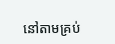នៅតាមគ្រប់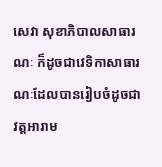សេវា សុខាភិបាលសាធារណៈ ក៏ដូចជាវេទិកាសាធារណៈដែលបានរៀបចំដូចជា វត្តអារាម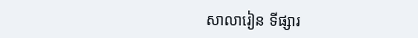សាលារៀន ទីផ្សារ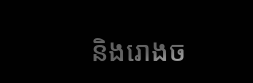និងរោងច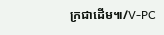ក្រជាដើម៕/V-PC